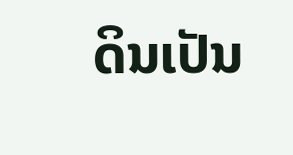ດິນເປັນ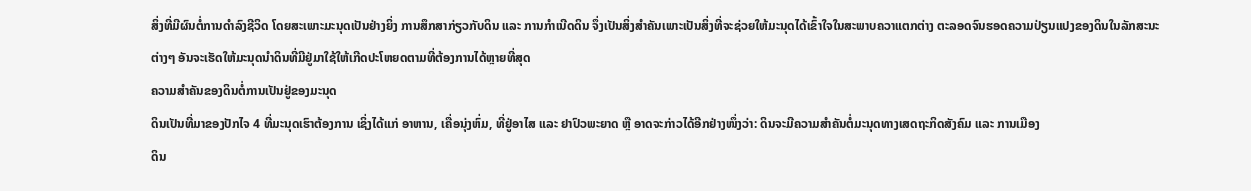ສິ່ງທີ່ມີຜົນຕໍ່ການດຳລົງຊີວິດ ໂດຍສະເພາະມະນຸດເປັນຢ່າງຍິ່ງ ການສຶກສາກ່ຽວກັບດິນ ແລະ ການກຳເນີດດິນ ຈຶ່ງເປັນສິ່ງສຳຄັນເພາະເປັນສິ່ງທີ່ຈະຊ່ວຍໃຫ້ມະນຸດໄດ້ເຂົ້າໃຈໃນສະພາບຄວາແຕກຕ່າງ ຕະລອດຈົນຮອດຄວາມປ່ຽນແປງຂອງດິນໃນລັກສະນະຕ່າງໆ ອັນຈະເຮັດໃຫ້ມະນຸດນຳດິນທີ່ມີຢູ່ມາໃຊ້ໃຫ້ເກີດປະໂຫຍດຕາມທີ່ຕ້ອງການໄດ້ຫຼາຍທີ່ສຸດ
ຄວາມສຳຄັນຂອງດິນຕໍ່ການເປັນຢູ່ຂອງມະນຸດ
ດິນເປັນທີ່ມາຂອງປັກໄຈ 4 ທີ່ມະນຸດເຮົາຕ້ອງການ ເຊິ່ງໄດ້ແກ່ ອາຫານ, ເຄື່ອນຸ່ງຫົ່ມ, ທີ່ຢູ່ອາໄສ ແລະ ຢາປົວພະຍາດ ຫຼື ອາດຈະກ່າວໄດ້ອີກຢ່າງໜຶ່ງວ່າ: ດິນຈະມີຄວາມສຳຄັນຕໍ່ມະນຸດທາງເສດຖະກິດສັງຄົມ ແລະ ການເມືອງ
ດິນ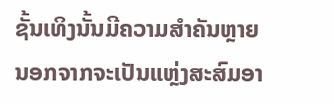ຊັ້ນເທິງນັ້ນມີຄວາມສຳຄັນຫຼາຍ ນອກຈາກຈະເປັນແຫຼ່ງສະສົມອາ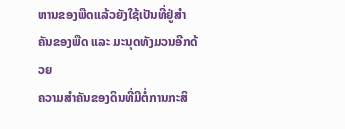ຫານຂອງພືດແລ້ວຍັງໃຊ້ເປັນທີ່ຢູ່ສຳຄັນຂອງພືດ ແລະ ມະນຸດທັງມວນອີກດ້ວຍ
ຄວາມສຳຄັນຂອງດິນທີ່ມີຕໍ່ການກະສິ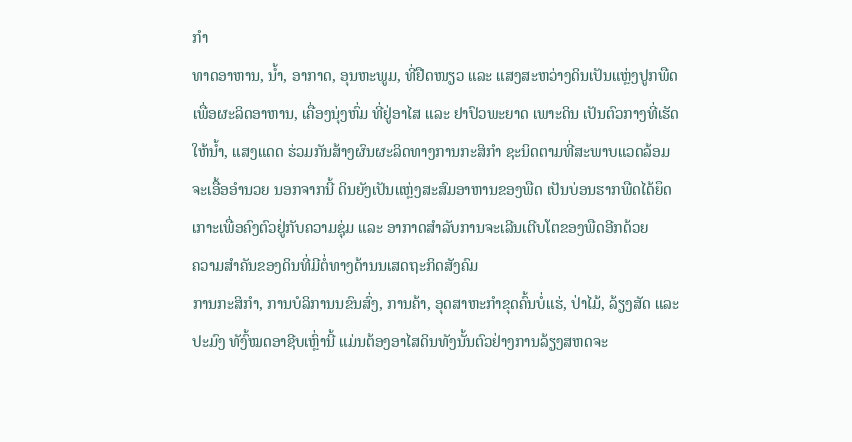ກຳ
ທາດອາຫານ, ນ້ຳ, ອາກາດ, ອຸນຫະພູມ, ທີ່ຢືດໜຽວ ແລະ ແສງສະຫວ່າງດິນເປັນແຫຼ່ງປູກພືດ ເພື່ອຜະລິດອາຫານ, ເຄື່ອງນຸ່ງຫົ່ມ ທີ່ຢູ່ອາໄສ ແລະ ຢາປົວພະຍາດ ເພາະດິນ ເປັນຕົວກາງທີ່ເຮັດໃຫ້ນ້ຳ, ແສງແດດ ຮ່ວມກັນສ້າງຜົນຜະລິດທາງການກະສິກຳ ຊະນິດຕາມທີ່ສະພາບແວດລ້ອມຈະເອື້ອອຳນວຍ ນອກຈາກນີ້ ດິນຍັງເປັນແຫຼ່ງສະສົມອາຫານຂອງພືດ ເປັນບ່ອນຮາກພືດໄດ້ຍຶດເກາະເພື່ອຄົງຕົວຢູ່ກັບຄວາມຊຸ່ມ ແລະ ອາກາດສຳລັບການຈະເລີນເຕີບໂຕຂອງພືດອີກດ້ວຍ
ຄວາມສຳຄັນຂອງດິນທີ່ມີຕໍ່ທາງດ້ານນເສດຖະກິດສັງຄົມ
ການກະສິກຳ, ການບໍລິການນຂົນສົ່ງ, ການຄ້າ, ອຸດສາຫະກຳຂຸດຄົ້ນບໍ່ແຮ່, ປ່າໄມ້, ລ້ຽງສັດ ແລະ ປະມົງ ທັງົ້ໝດອາຊີບເຫຼົ່ານີ້ ແມ່ນຕ້ອງອາໄສດິນທັງນັ້ນຕົວຢ່າງການລ້ຽງສຫດຈະ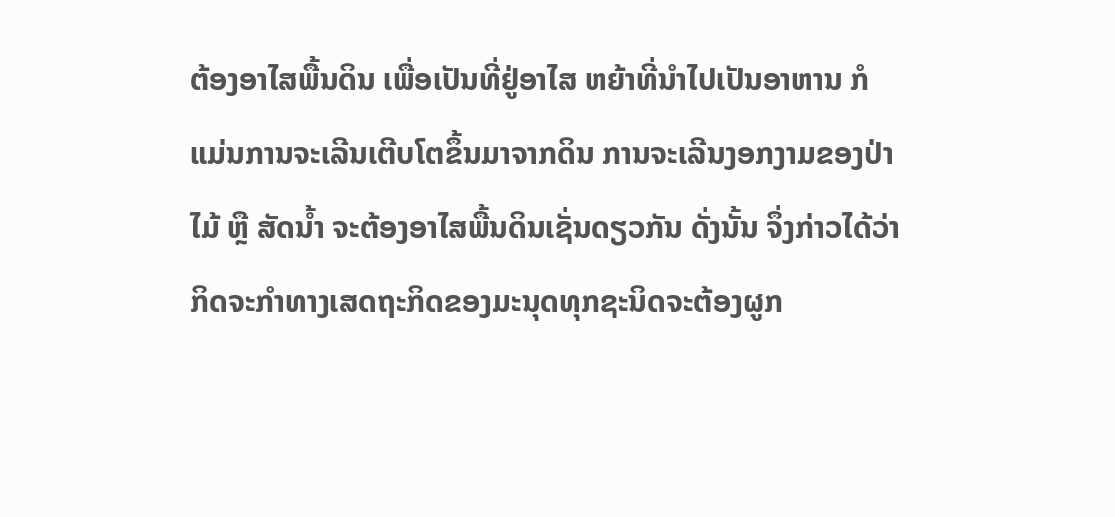ຕ້ອງອາໄສພື້ນດິນ ເພື່ອເປັນທີ່ຢູ່ອາໄສ ຫຍ້າທີ່ນຳໄປເປັນອາຫານ ກໍແມ່ນການຈະເລີນເຕີບໂຕຂຶ້ນມາຈາກດິນ ການຈະເລີນງອກງາມຂອງປ່າໄມ້ ຫຼື ສັດນ້ຳ ຈະຕ້ອງອາໄສພື້ນດິນເຊັ່ນດຽວກັນ ດັ່ງນັ້ນ ຈຶ່ງກ່າວໄດ້ວ່າ ກິດຈະກຳທາງເສດຖະກິດຂອງມະນຸດທຸກຊະນິດຈະຕ້ອງຜູກ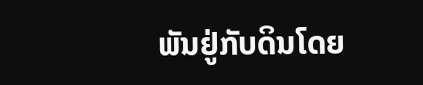ພັນຢູ່ກັບດິນໂດຍ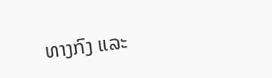ທາງກົງ ແລະ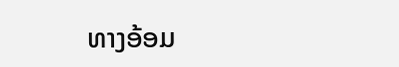ທາງອ້ອມ